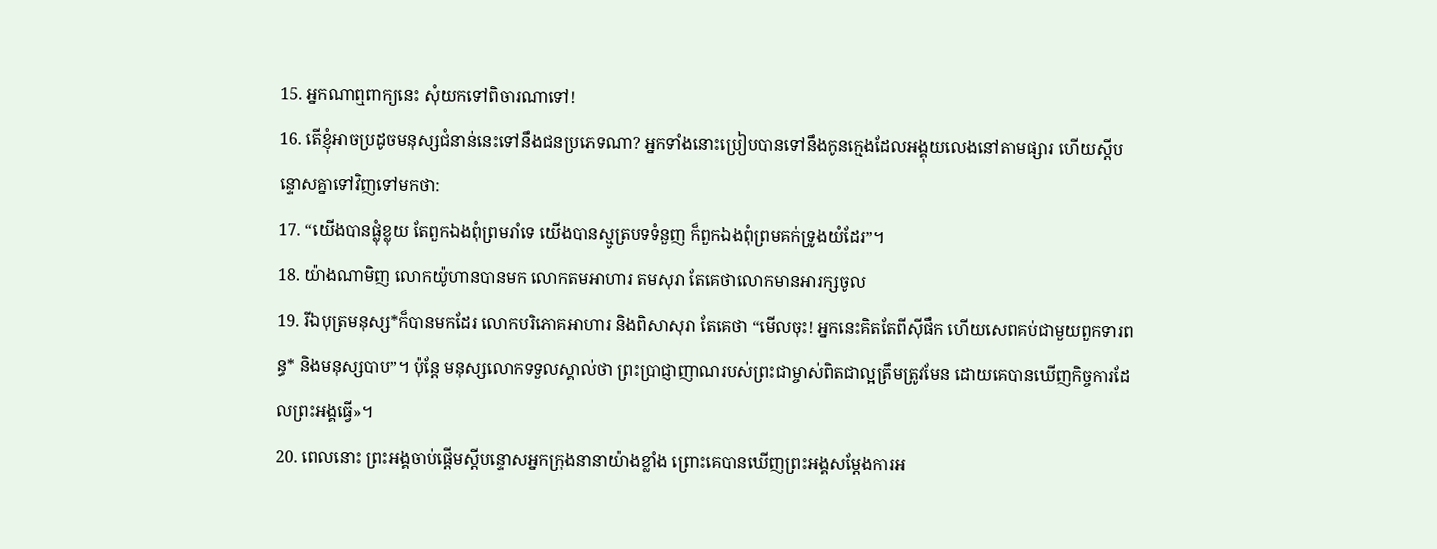15. អ្នកណាឮពាក្យនេះ សុំយកទៅពិចារណាទៅ!
16. តើខ្ញុំអាចប្រដូចមនុស្សជំនាន់នេះទៅនឹងជនប្រភេទណា? អ្នកទាំងនោះប្រៀបបានទៅនឹងកូនក្មេងដែលអង្គុយលេងនៅតាមផ្សារ ហើយស្ដីបន្ទោសគ្នាទៅវិញទៅមកថា:
17. “យើងបានផ្លុំខ្លុយ តែពួកឯងពុំព្រមរាំទេ យើងបានស្មូត្របទទំនួញ ក៏ពួកឯងពុំព្រមគក់ទ្រូងយំដែរ”។
18. យ៉ាងណាមិញ លោកយ៉ូហានបានមក លោកតមអាហារ តមសុរា តែគេថាលោកមានអារក្សចូល
19. រីឯបុត្រមនុស្ស*ក៏បានមកដែរ លោកបរិភោគអាហារ និងពិសាសុរា តែគេថា “មើលចុះ! អ្នកនេះគិតតែពីស៊ីផឹក ហើយសេពគប់ជាមួយពួកទារពន្ធ* និងមនុស្សបាប”។ ប៉ុន្តែ មនុស្សលោកទទួលស្គាល់ថា ព្រះប្រាជ្ញាញាណរបស់ព្រះជាម្ចាស់ពិតជាល្អត្រឹមត្រូវមែន ដោយគេបានឃើញកិច្ចការដែលព្រះអង្គធ្វើ»។
20. ពេលនោះ ព្រះអង្គចាប់ផ្ដើមស្ដីបន្ទោសអ្នកក្រុងនានាយ៉ាងខ្លាំង ព្រោះគេបានឃើញព្រះអង្គសម្តែងការអ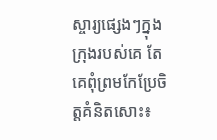ស្ចារ្យផ្សេងៗក្នុងក្រុងរបស់គេ តែគេពុំព្រមកែប្រែចិត្តគំនិតសោះ៖